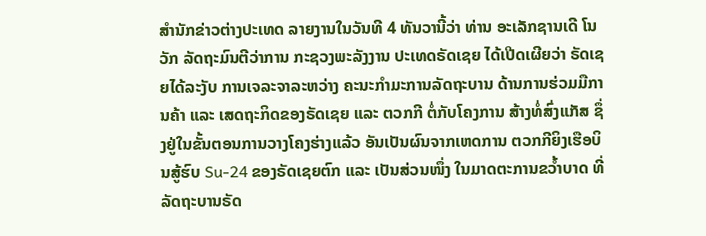ສຳນັກຂ່າວຕ່າງປະເທດ ລາຍງານໃນວັນທີ 4 ທັນວານີ້ວ່າ ທ່ານ ອະເລັກຊານເດີ ໂນວັກ ລັດຖະມົນຕີວ່າການ ກະຊວງພະລັງງານ ປະເທດຣັດເຊຍ ໄດ້ເປີດເຜີຍວ່າ ຣັດເຊຍໄດ້ລະງັບ ການເຈລະຈາລະຫວ່າງ ຄະນະກຳມະການລັດຖະບານ ດ້ານການຮ່ວມມືການຄ້າ ແລະ ເສດຖະກິດຂອງຣັດເຊຍ ແລະ ຕວກກີ ຕໍ່ກັບໂຄງການ ສ້າງທໍ່ສົ່ງແກັສ ຊຶ່ງຢູ່ໃນຂັ້ນຕອນການວາງໂຄງຮ່າງແລ້ວ ອັນເປັນຜົນຈາກເຫດການ ຕວກກີຍິງເຮືອບິນສູ້ຮົບ Su-24 ຂອງຣັດເຊຍຕົກ ແລະ ເປັນສ່ວນໜຶ່ງ ໃນມາດຕະການຂວ້ຳບາດ ທີ່ລັດຖະບານຣັດ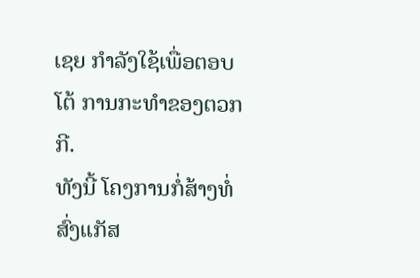ເຊຍ ກຳລັງໃຊ້ເພື່ອຕອບໂຕ້ ການກະທຳຂອງຕວກກີ.
ທັງນີ້ ໂຄງການກໍ່ສ້າງທໍ່ສົ່ງແກັສ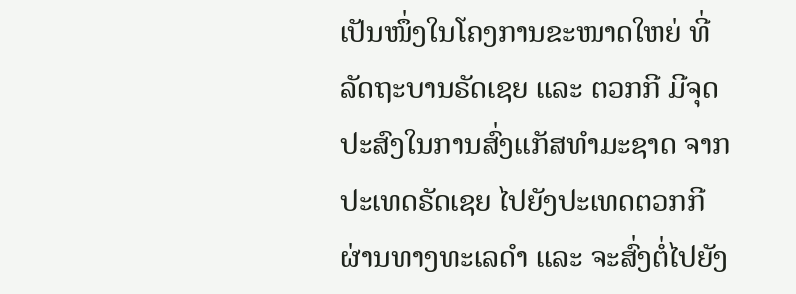ເປັນໜຶ່ງໃນໂຄງການຂະໜາດໃຫຍ່ ທີ່ລັດຖະບານຣັດເຊຍ ແລະ ຕວກກີ ມີຈຸດປະສົງໃນການສົ່ງແກັສທຳມະຊາດ ຈາກປະເທດຣັດເຊຍ ໄປຍັງປະເທດຕວກກີ ຜ່ານທາງທະເລດຳ ແລະ ຈະສົ່ງຕໍ່ໄປຍັງ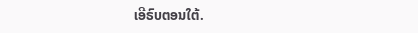ເອີຣົບຕອນໃຕ້.